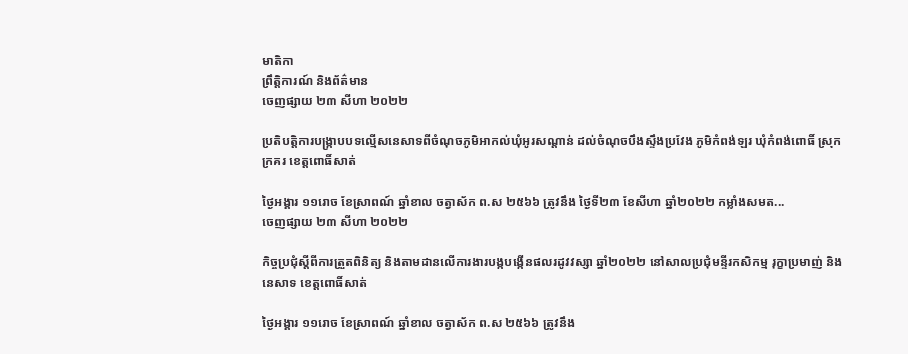មាតិកា
ព្រឹត្តិការណ៍ និងព័ត៌មាន
ចេញផ្សាយ ២៣ សីហា ២០២២

ប្រតិបត្តិការបង្ក្រាបបទល្មើសនេសាទពីចំណុចភូមិអាកល់ឃុំអូរសណ្ដាន់ ដល់ចំណុចបឹងស្ទឹងប្រវែង ភូមិកំពង់ឡរ ឃុំកំពង់ពោធិ៍ ស្រុកក្រគរ ខេត្តពោធិ៍សាត់

ថ្ងៃអង្គារ ១១រោច ខែស្រាពណ៍ ឆ្នាំខាល ចត្វាស័ក ព.ស ២៥៦៦ ត្រូវនឹង ថ្ងៃទី២៣ ខែសីហា ឆ្នាំ២០២២ កម្លាំងសមត...
ចេញផ្សាយ ២៣ សីហា ២០២២

កិច្ចប្រជុំស្តីពីការត្រួតពិនិត្យ និងតាមដានលើការងារបង្កបង្កើនផលរដូវវស្សា ឆ្នាំ២០២២ នៅសាលប្រជុំមន្ទីរកសិកម្ម រុក្ខាប្រមាញ់ និងនេសាទ ខេត្តពោធិ៍សាត់

ថ្ងៃអង្គារ ១១រោច ខែស្រាពណ៍ ឆ្នាំខាល ចត្វាស័ក ព.ស ២៥៦៦ ត្រូវនឹង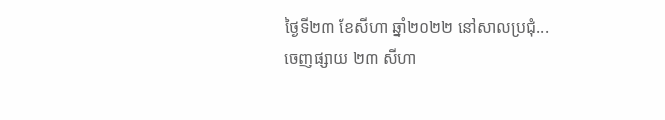ថ្ងៃទី២៣ ខែសីហា ឆ្នាំ២០២២ នៅសាលប្រជុំ...
ចេញផ្សាយ ២៣ សីហា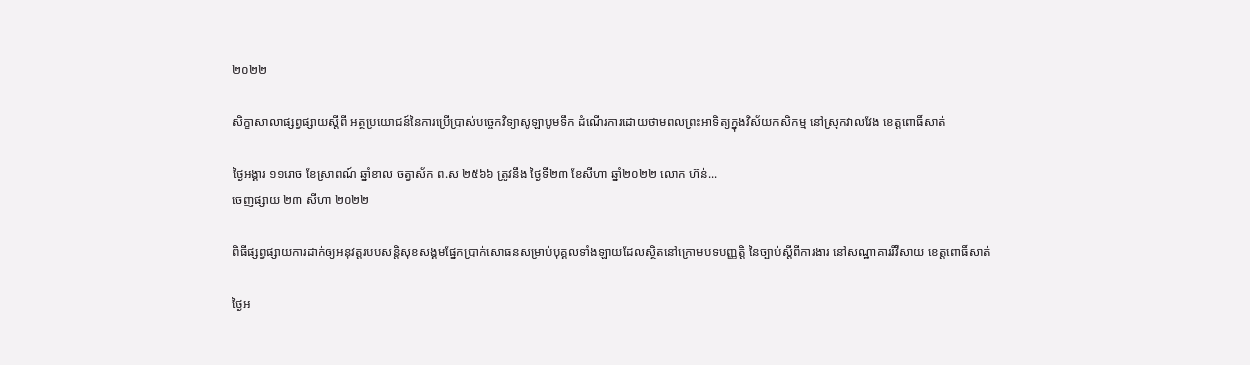២០២២

សិក្ខាសាលាផ្សព្វផ្សាយស្តីពី អត្ថប្រយោជន៍នៃការប្រើប្រាស់បច្ចេកវិទ្យាសូឡាបូមទឹក ដំណើរការដោយថាមពលព្រះអាទិត្យក្នុងវិស័យកសិកម្ម នៅស្រុកវាលវែង ខេត្តពោធិ៍សាត់

ថ្ងៃអង្គារ ១១រោច ខែស្រាពណ៍ ឆ្នាំខាល ចត្វាស័ក ព.ស ២៥៦៦ ត្រូវនឹង ថ្ងៃទី២៣ ខែសីហា ឆ្នាំ២០២២ លោក ហ៊ន់...
ចេញផ្សាយ ២៣ សីហា ២០២២

ពិធីផ្សព្វផ្សាយការដាក់ឲ្យអនុវត្តរបបសន្តិសុខសង្គមផ្នែកប្រាក់សោធនសម្រាប់បុគ្គលទាំងឡាយដែលស្ថិតនៅក្រោមបទបញ្ញត្តិ នៃច្បាប់ស្តីពីការងារ នៅសណ្ឋាគាររីវឺសាយ ខេត្តពោធិ៍សាត់

ថ្ងៃអ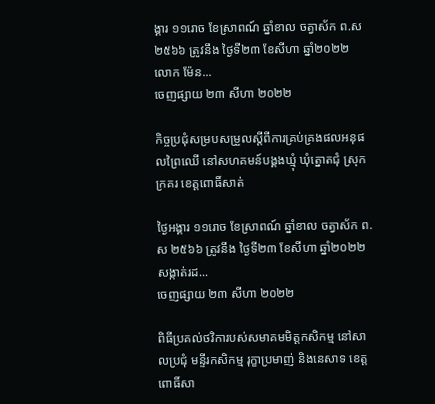ង្គារ ១១រោច ខែស្រាពណ៍ ឆ្នាំខាល ចត្វាស័ក ព.ស ២៥៦៦ ត្រូវនឹង ថ្ងៃទី២៣ ខែសីហា ឆ្នាំ២០២២ លោក ម៉ែន...
ចេញផ្សាយ ២៣ សីហា ២០២២

កិច្ចប្រជុំសម្របសម្រួលស្តីពីការគ្រប់គ្រងផលអនុផលព្រៃឈើ នៅសហគមន៍បង្គងឃ្មុំ ឃុំត្នោតជុំ ស្រុកក្រគរ ខេត្តពោធិ៍សាត់

ថ្ងៃអង្គារ ១១រោច ខែស្រាពណ៍ ឆ្នាំខាល ចត្វាស័ក ព.ស ២៥៦៦ ត្រូវនឹង ថ្ងៃទី២៣ ខែសីហា ឆ្នាំ២០២២ សង្កាត់រដ...
ចេញផ្សាយ ២៣ សីហា ២០២២

ពិធីប្រគល់ថវិការបស់សមាគមមិត្តកសិកម្ម នៅសាលប្រជុំ មន្ទីរកសិកម្ម រុក្ខាប្រមាញ់ និងនេសាទ ខេត្តពោធិ៍សា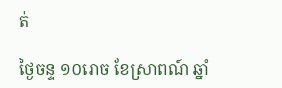ត់

ថ្ងៃចន្ទ ១០រោច ខែស្រាពណ៍ ឆ្នាំ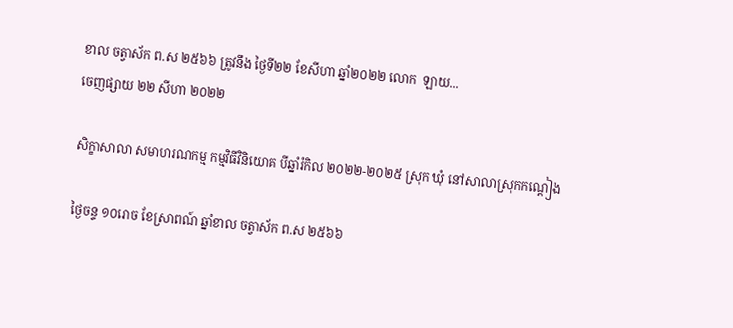ខាល ចត្វាស័ក ព.ស ២៥៦៦ ត្រូវនឹង ថ្ងៃទី២២ ខែសីហា ឆ្នាំ២០២២ លោក  ឡាយ...
ចេញផ្សាយ ២២ សីហា ២០២២

សិក្ខាសាលា សមាហរណកម្ម កម្មវិធីវិនិយោគ បីឆ្នាំរំកិល ២០២២-២០២៥ ស្រុក ឃុំ នៅសាលាស្រុកកណ្តៀង

ថ្ងៃចន្ទ ១០រោច ខែស្រាពណ៍ ឆ្នាំខាល ចត្វាស័ក ព.ស ២៥៦៦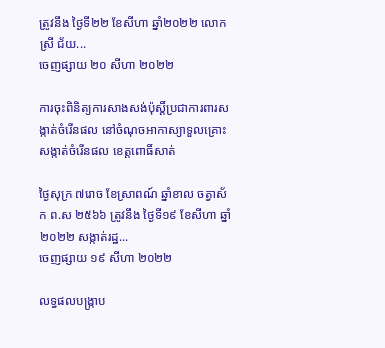ត្រូវនឹង ថ្ងៃទី២២ ខែសីហា ឆ្នាំ២០២២ លោកស្រី ជ័យ...
ចេញផ្សាយ ២០ សីហា ២០២២

ការចុះពិនិត្យការសាងសង់ប៉ុស្ដិ៍ប្រជាការពារសង្កាត់ចំរើនផល នៅចំណុចអាកាស្យាទួលគ្រោះ សង្កាត់ចំរេីនផល ខេត្តពោធិ៍សាត់

ថ្ងៃសុក្រ ៧រោច ខែស្រាពណ៍ ឆ្នាំខាល ចត្វាស័ក ព.ស ២៥៦៦ ត្រូវនឹង ថ្ងៃទី១៩ ខែសីហា ឆ្នាំ២០២២ សង្កាត់រដ្ឋ...
ចេញផ្សាយ ១៩ សីហា ២០២២

លទ្ធផលបង្ក្រាប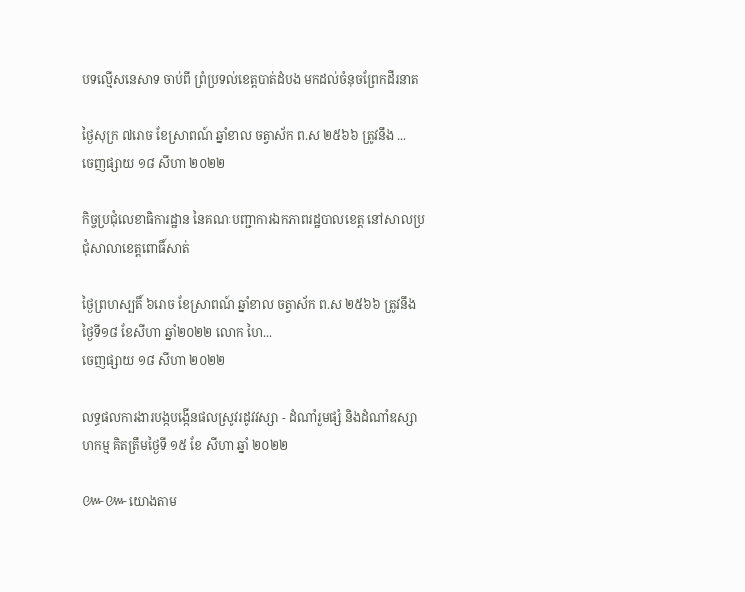បទល្មើសនេសាទ ចាប់ពី ព្រំប្រទល់ខេត្ដបាត់ដំបង មកដល់ចំនុចព្រែកដីរនាត

ថ្ងៃសុក្រ ៧រោច ខែស្រាពណ៍ ឆ្នាំខាល ចត្វាស័ក ព.ស ២៥៦៦ ត្រូវនឹង ...
ចេញផ្សាយ ១៨ សីហា ២០២២

កិច្ចប្រជុំលេខាធិការដ្ឋាន នៃគណៈបញ្ជាការឯកភាពរដ្ឋបាលខេត្ត នៅសាលប្រជុំសាលាខេត្តពោធិ៍សាត់

ថ្ងៃព្រហស្បតិ៍ ៦រោច ខែស្រាពណ៍ ឆ្នាំខាល ចត្វាស័ក ព.ស ២៥៦៦ ត្រូវនឹង ថ្ងៃទី១៨ ខែសីហា ឆ្នាំ២០២២ លោក ហៃ...
ចេញផ្សាយ ១៨ សីហា ២០២២

លទ្ធផលការងារបង្កបង្កើនផលស្រូវរដូវវស្សា - ដំណាំរួមផ្សំ និងដំណាំឧស្សាហកម្ម គិតត្រឹមថ្ងៃទី ១៥ ខែ សីហា ឆ្នាំ ២០២២

៚៚យោងតាម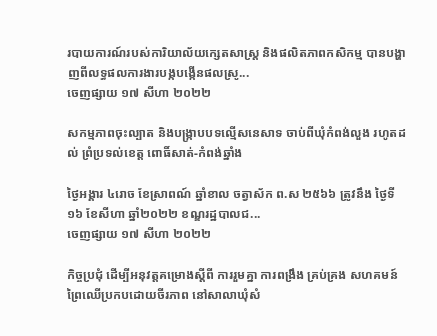របាយការណ៍របស់ការិយាល័យក្សេតសាស្រ្ត និងផលិតភាពកសិកម្ម បានបង្ហាញពីលទ្ធផលការងារបង្កបង្កើនផលស្រូ...
ចេញផ្សាយ ១៧ សីហា ២០២២

សកម្មភាពចុះល្បាត និងបង្ក្រាបបទល្មើសនេសាទ ចាប់ពីឃុំកំពង់លួង រហូតដល់ ព្រំប្រទល់ខេត្ដ ពោធិ៍សាត់-កំពង់ឆ្នាំង

ថ្ងៃអង្គារ ៤រោច ខែស្រាពណ៍ ឆ្នាំខាល ចត្វាស័ក ព.ស ២៥៦៦ ត្រូវនឹង ថ្ងៃទី១៦ ខែសីហា ឆ្នាំ២០២២ ខណ្ឌរដ្ឋបាលជ...
ចេញផ្សាយ ១៧ សីហា ២០២២

កិច្ចប្រជុំ ដើម្បីអនុវត្តគម្រោងស្ដីពី ការរួមគ្នា ការពង្រឹង គ្រប់គ្រង សហគមន៍ព្រៃឈើប្រកបដោយចីរភាព នៅសាលាឃុំសំ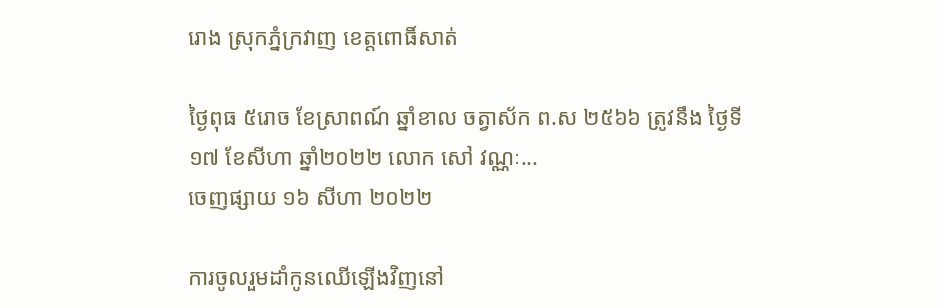រោង ស្រុកភ្នំក្រវាញ ខេត្តពោធិ៍សាត់

ថ្ងៃពុធ ៥រោច ខែស្រាពណ៍ ឆ្នាំខាល ចត្វាស័ក ព.ស ២៥៦៦ ត្រូវនឹង ថ្ងៃទី១៧ ខែសីហា ឆ្នាំ២០២២ លោក សៅ វណ្ណៈ...
ចេញផ្សាយ ១៦ សីហា ២០២២

ការចូលរួមដាំកូនឈេីឡេីងវិញនៅ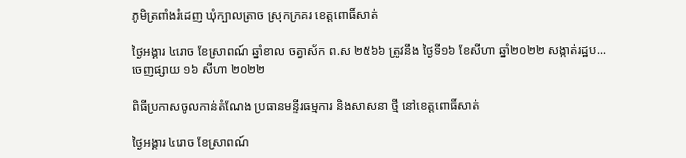ភូមិត្រពាំងរំដេញ ឃុំក្បាលត្រាច ស្រុកក្រគរ ខេត្តពោធិ៍សាត់

ថ្ងៃអង្គារ ៤រោច ខែស្រាពណ៍ ឆ្នាំខាល ចត្វាស័ក ព.ស ២៥៦៦ ត្រូវនឹង ថ្ងៃទី១៦ ខែសីហា ឆ្នាំ២០២២ សង្កាត់រដ្ឋប...
ចេញផ្សាយ ១៦ សីហា ២០២២

ពិធីប្រកាសចូលកាន់តំណែង ប្រធានមន្ទីរធម្មការ និងសាសនា ថ្មី នៅខេត្តពោធិ៍សាត់

ថ្ងៃអង្គារ ៤រោច ខែស្រាពណ៍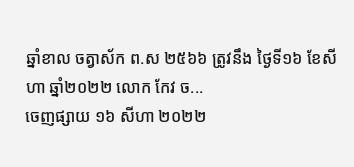ឆ្នាំខាល ចត្វាស័ក ព.ស ២៥៦៦ ត្រូវនឹង ថ្ងៃទី១៦ ខែសីហា ឆ្នាំ២០២២ លោក កែវ ច...
ចេញផ្សាយ ១៦ សីហា ២០២២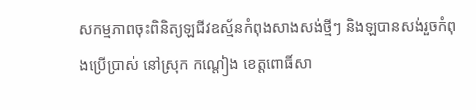សកម្មភាពចុះពិនិត្យឡជីវឧស្ម័នកំពុងសាងសង់ថ្មីៗ និងឡបានសង់រួចកំពុងប្រេីប្រាស់ នៅស្រុក កណ្តៀង ខេត្តពោធិ៍សា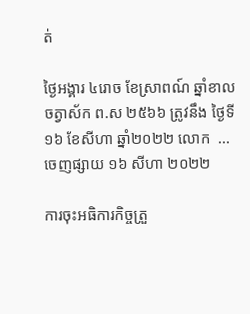ត់

ថ្ងៃអង្គារ ៤រោច ខែស្រាពណ៍ ឆ្នាំខាល ចត្វាស័ក ព.ស ២៥៦៦ ត្រូវនឹង ថ្ងៃទី១៦ ខែសីហា ឆ្នាំ២០២២ លោក  ...
ចេញផ្សាយ ១៦ សីហា ២០២២

ការចុះអធិការកិច្ចត្រួ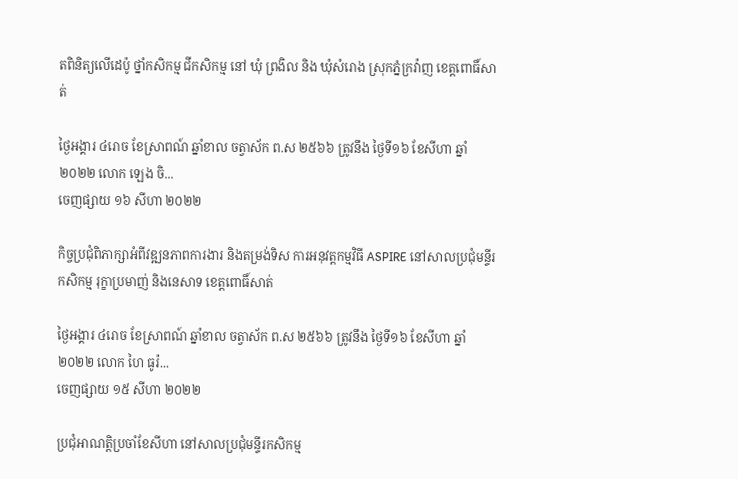តពិនិត្យលេីដេប៉ូ ថ្នាំកសិកម្ម ជីកសិកម្ម នៅ ឃុំ ព្រងិល និង ឃុំសំរោង ស្រុកភ្នំក្រវ៉ាញ ខេត្តពោធិ៍សាត់

ថ្ងៃអង្គារ ៤រោច ខែស្រាពណ៍ ឆ្នាំខាល ចត្វាស័ក ព.ស ២៥៦៦ ត្រូវនឹង ថ្ងៃទី១៦ ខែសីហា ឆ្នាំ២០២២ លោក ឡេង ចិ...
ចេញផ្សាយ ១៦ សីហា ២០២២

កិច្ចប្រជុំពិភាក្សាអំពីវឌ្ឍនភាពការងារ និងតម្រង់ទិស ការអនុវត្ដកម្មវិធី ASPIRE នៅសាលប្រជុំមន្ទីរកសិកម្ម រុក្ខាប្រមាញ់ និងនេសាទ ខេត្តពោធិ៍សាត់

ថ្ងៃអង្គារ ៤រោច ខែស្រាពណ៍ ឆ្នាំខាល ចត្វាស័ក ព.ស ២៥៦៦ ត្រូវនឹង ថ្ងៃទី១៦ ខែសីហា ឆ្នាំ២០២២ លោក ហៃ ធូរ៉...
ចេញផ្សាយ ១៥ សីហា ២០២២

ប្រជុំអាណត្តិប្រចាំខែសីហា នៅសាលប្រជុំមន្ទីរកសិកម្ម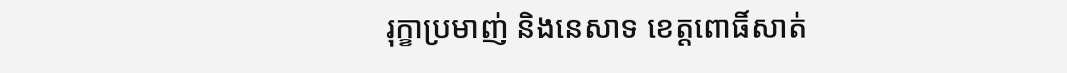រុក្ខាប្រមាញ់ និងនេសាទ ខេត្តពោធិ៍សាត់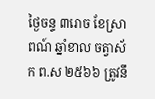ថ្ងៃចន្ទ ៣រោច ខែស្រាពណ៍ ឆ្នាំខាល ចត្វាស័ក ព.ស ២៥៦៦ ត្រូវនឹ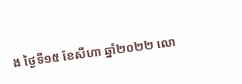ង ថ្ងៃទី១៥ ខែសីហា ឆ្នាំ២០២២ លោ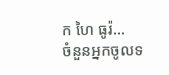ក ហៃ ធូរ៉...
ចំនួនអ្នកចូលទ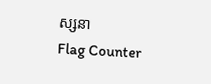ស្សនា
Flag Counter